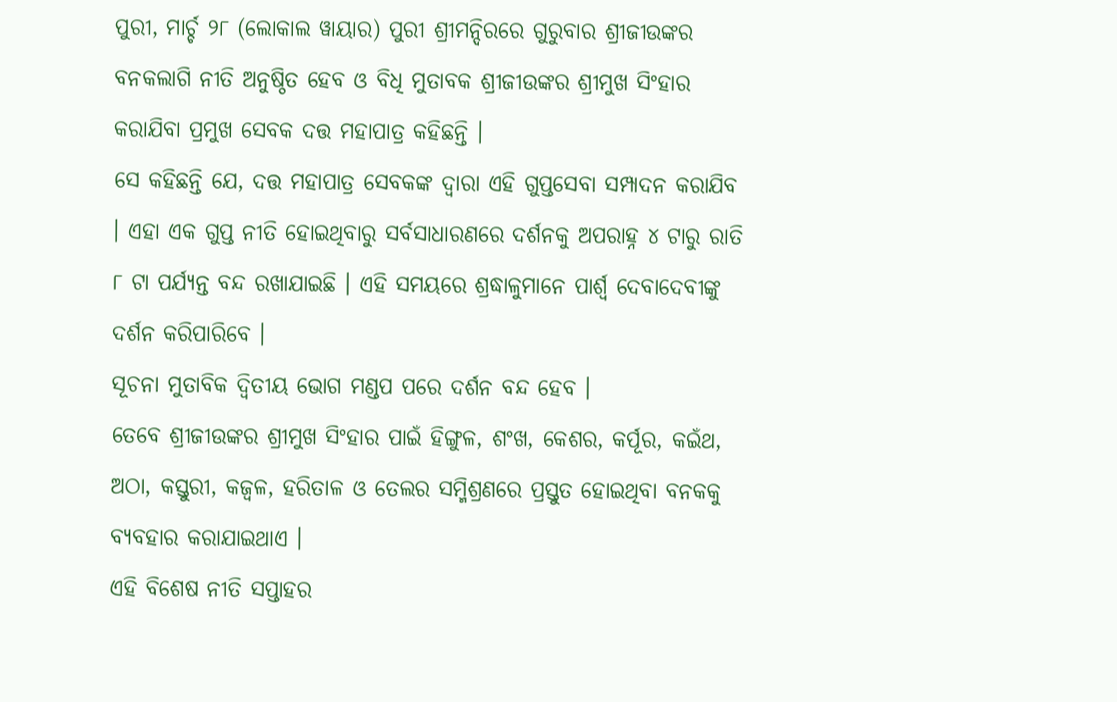ପୁରୀ, ମାର୍ଚ୍ଚ ୨୮ (ଲୋକାଲ ୱାୟାର) ପୁରୀ ଶ୍ରୀମନ୍ଦିରରେ ଗୁରୁବାର ଶ୍ରୀଜୀଉଙ୍କର ବନକଲାଗି ନୀତି ଅନୁଷ୍ଠିତ ହେବ ଓ ବିଧି ମୁତାବକ ଶ୍ରୀଜୀଉଙ୍କର ଶ୍ରୀମୁଖ ସିଂହାର କରାଯିବା ପ୍ରମୁଖ ସେବକ ଦତ୍ତ ମହାପାତ୍ର କହିଛନ୍ତି ।
ସେ କହିଛନ୍ତି ଯେ, ଦତ୍ତ ମହାପାତ୍ର ସେବକଙ୍କ ଦ୍ୱାରା ଏହି ଗୁପ୍ତସେବା ସମ୍ପାଦନ କରାଯିବ । ଏହା ଏକ ଗୁପ୍ତ ନୀତି ହୋଇଥିବାରୁ ସର୍ବସାଧାରଣରେ ଦର୍ଶନକୁ ଅପରାହ୍ନ ୪ ଟାରୁ ରାତି ୮ ଟା ପର୍ଯ୍ୟନ୍ତ ବନ୍ଦ ରଖାଯାଇଛି । ଏହି ସମୟରେ ଶ୍ରଦ୍ଧାଳୁମାନେ ପାର୍ଶ୍ୱ ଦେବାଦେବୀଙ୍କୁ ଦର୍ଶନ କରିପାରିବେ ।
ସୂଚନା ମୁତାବିକ ଦ୍ୱିତୀୟ ଭୋଗ ମଣ୍ଡପ ପରେ ଦର୍ଶନ ବନ୍ଦ ହେବ ।
ତେବେ ଶ୍ରୀଜୀଉଙ୍କର ଶ୍ରୀମୁଖ ସିଂହାର ପାଇଁ ହିଙ୍ଗୁଳ, ଶଂଖ, କେଶର, କର୍ପୂର, କଇଁଥ, ଅଠା, କସ୍ତୁରୀ, କଜ୍ୱଳ, ହରିତାଳ ଓ ତେଲର ସମ୍ମିଶ୍ରଣରେ ପ୍ରସ୍ତୁତ ହୋଇଥିବା ବନକକୁ ବ୍ୟବହାର କରାଯାଇଥାଏ ।
ଏହି ବିଶେଷ ନୀତି ସପ୍ତାହର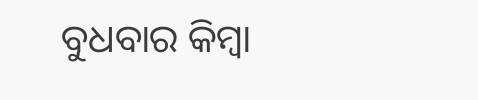ବୁଧବାର କିମ୍ବା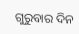ଗୁରୁବାର ଦିନ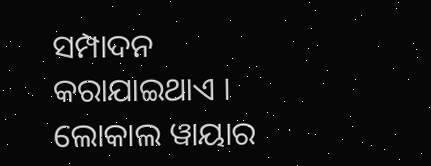ସମ୍ପାଦନ କରାଯାଇଥାଏ ।
ଲୋକାଲ ୱାୟାର